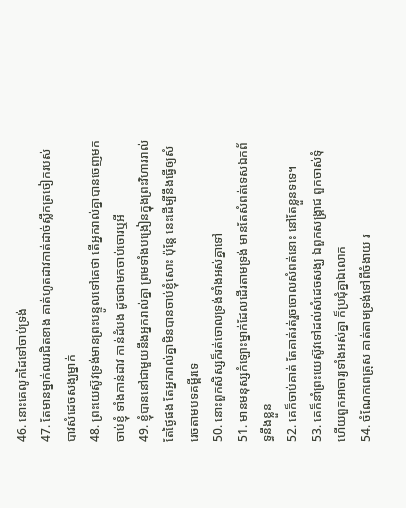46. នោះគេលូកដៃទៅចាប់ទ្រង់
47. តែមានម្នាក់ឈរជិតខាង គាត់ហូតដាវកាត់ដាច់ស្លឹកត្រចៀករបស់បាវសំដេចសង្ឃម្នាក់
48. ព្រះយេស៊ូវទ្រង់មានព្រះបន្ទូលទៅគេថា តើអ្នករាល់គ្នាបានចេញមកចាប់ខ្ញុំ ទាំងកាន់ដាវ កាន់ដំបង ដូចជាមកចាប់ចោរឬអី
49. ខ្ញុំបាននៅជាមួយនឹងអ្នករាល់គ្នា ព្រមទាំងបង្រៀនក្នុងព្រះវិហាររាល់តែថ្ងៃផង តែអ្នករាល់គ្នាមិនបានចាប់ខ្ញុំសោះ ប៉ុន្តែ នេះដើម្បីនឹងធ្វើឲ្យសំរេចតាមបទគម្ពីរទេ
50. នោះពួកសិស្សក៏រត់ចោលទ្រង់ទាំងអស់គ្នាទៅ
51. មានមនុស្សកំឡោះម្នាក់ដែលដើរតាមទ្រង់ មានតែសំពត់ទេសឯកព័ទ្ធនឹងខ្លួន
52. គេក៏ចាប់គាត់ តែគាត់រត់រួចចោលសំពត់នោះ នៅតែខ្លួនទទេ។
53. គេក៏នាំព្រះយេស៊ូវទៅដល់សំដេចសង្ឃ ឯពួកសង្គ្រាជ ពួកចាស់ទុំ ហើយពួកអាចារ្យទាំងអស់គ្នា ក៏ប្រជុំគ្នាឯលោក
54. ចំណែកពេត្រុស គាត់តាមទ្រង់ទៅពីចំងាយ រ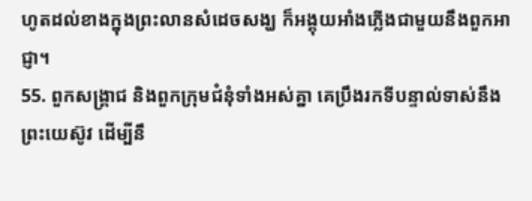ហូតដល់ខាងក្នុងព្រះលានសំដេចសង្ឃ ក៏អង្គុយអាំងភ្លើងជាមួយនឹងពួកអាជ្ញា។
55. ពួកសង្គ្រាជ និងពួកក្រុមជំនុំទាំងអស់គ្នា គេប្រឹងរកទីបន្ទាល់ទាស់នឹងព្រះយេស៊ូវ ដើម្បីនឹ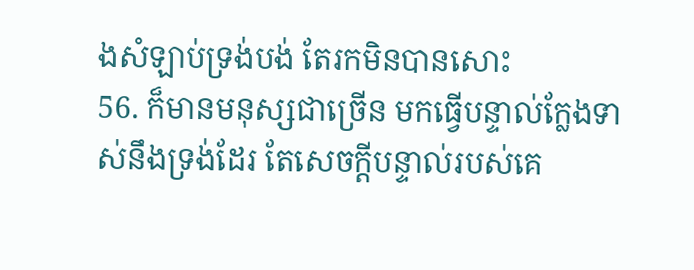ងសំឡាប់ទ្រង់បង់ តែរកមិនបានសោះ
56. ក៏មានមនុស្សជាច្រើន មកធ្វើបន្ទាល់ក្លែងទាស់នឹងទ្រង់ដែរ តែសេចក្តីបន្ទាល់របស់គេ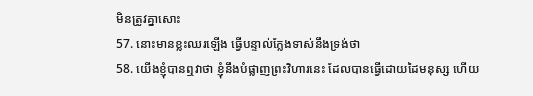មិនត្រូវគ្នាសោះ
57. នោះមានខ្លះឈរឡើង ធ្វើបន្ទាល់ក្លែងទាស់នឹងទ្រង់ថា
58. យើងខ្ញុំបានឮវាថា ខ្ញុំនឹងបំផ្លាញព្រះវិហារនេះ ដែលបានធ្វើដោយដៃមនុស្ស ហើយ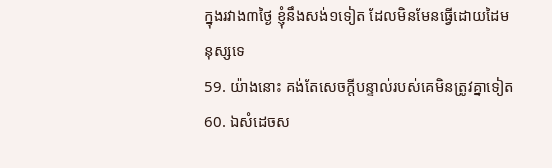ក្នុងរវាង៣ថ្ងៃ ខ្ញុំនឹងសង់១ទៀត ដែលមិនមែនធ្វើដោយដៃមនុស្សទេ
59. យ៉ាងនោះ គង់តែសេចក្តីបន្ទាល់របស់គេមិនត្រូវគ្នាទៀត
60. ឯសំដេចស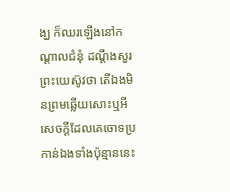ង្ឃ ក៏ឈរឡើងនៅកណ្តាលជំនុំ ដណ្តឹងសួរព្រះយេស៊ូវថា តើឯងមិនព្រមឆ្លើយសោះឬអី សេចក្តីដែលគេចោទប្រកាន់ឯងទាំងប៉ុន្មាននេះ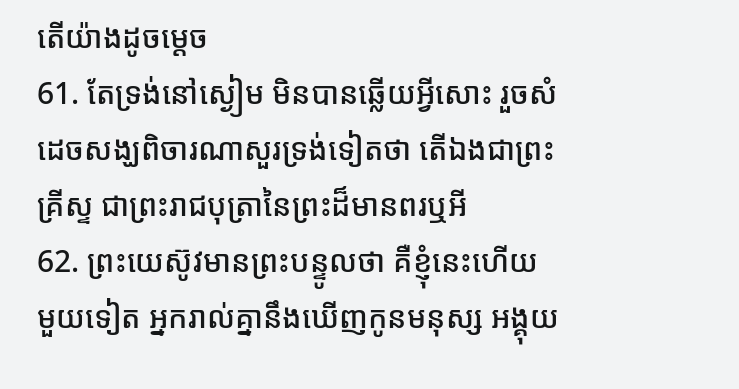តើយ៉ាងដូចម្តេច
61. តែទ្រង់នៅស្ងៀម មិនបានឆ្លើយអ្វីសោះ រួចសំដេចសង្ឃពិចារណាសួរទ្រង់ទៀតថា តើឯងជាព្រះគ្រីស្ទ ជាព្រះរាជបុត្រានៃព្រះដ៏មានពរឬអី
62. ព្រះយេស៊ូវមានព្រះបន្ទូលថា គឺខ្ញុំនេះហើយ មួយទៀត អ្នករាល់គ្នានឹងឃើញកូនមនុស្ស អង្គុយ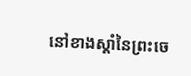នៅខាងស្តាំនៃព្រះចេ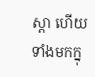ស្តា ហើយទាំងមកក្នុ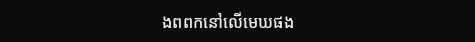ងពពកនៅលើមេឃផង